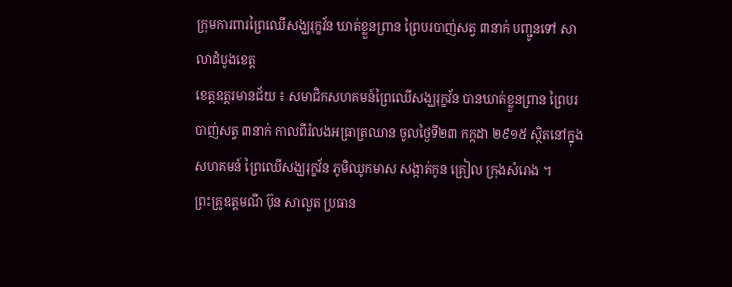ក្រុមការពារព្រៃឈើសង្ឃរុក្ខវ័ន ឃាត់ខ្លួនព្រាន ព្រៃបរបាញ់សត្វ ៣នាក់ បញ្ជូនទៅ សាលាដំបូងខេត្ត
ខេត្តឧត្តរមានជ័យ ៖ សមាជិកសហគមន៍ព្រៃឈើសង្ឃរុក្ខវ័ន បានឃាត់ខ្លួនព្រាន ព្រៃបរបាញ់សត្វ ៣នាក់ កាលពីរំលងអធ្រាត្រឈាន ចូលថ្ងៃទី២៣ កក្កដា ២៩១៥ ស្ថិតនៅក្នុងសហគមន៍ ព្រៃឈើសង្ឃរុក្ខវ័ន ភូមិឈូកមាស សង្កាត់កូន គ្រៀល ក្រុងសំរោង ។
ព្រះគ្រូឧត្តមណី ប៊ុន សាលួត ប្រធាន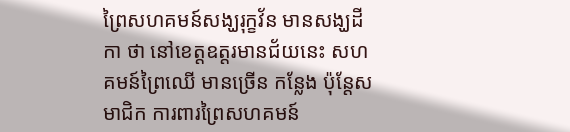ព្រៃសហគមន៍សង្ឃរុក្ខវ័ន មានសង្ឃដីកា ថា នៅខេត្តឧត្តរមានជ័យនេះ សហគមន៍ព្រៃឈើ មានច្រើន កន្លែង ប៉ុន្តែសមាជិក ការពារព្រៃសហគមន៍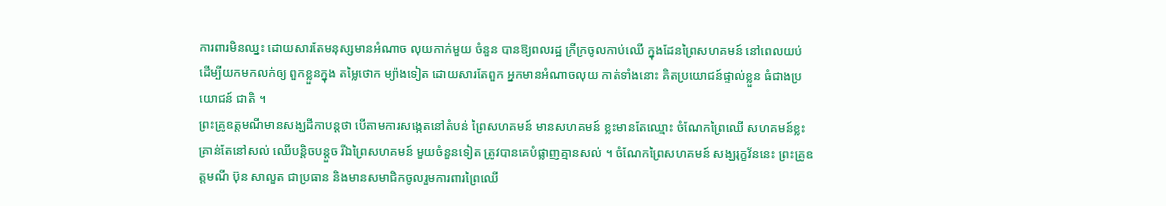ការពារមិនឈ្នះ ដោយសារតែមនុស្សមានអំណាច លុយកាក់មួយ ចំនួន បានឱ្យពលរដ្ឋ ក្រីក្រចូលកាប់ឈើ ក្នុងដែនព្រៃសហគមន៍ នៅពេលយប់ ដើម្បីយកមកលក់ឲ្យ ពួកខ្លួនក្នុង តម្លៃថោក ម្យ៉ាងទៀត ដោយសារតែពួក អ្នកមានអំណាចលុយ កាត់ទាំងនោះ គិតប្រយោជន៍ផ្ទាល់ខ្លួន ធំជាងប្រយោជន៍ ជាតិ ។
ព្រះគ្រូឧត្តមណីមានសង្ឃដីកាបន្តថា បើតាមការសង្កេតនៅតំបន់ ព្រៃសហគមន៍ មានសហគមន៍ ខ្លះមានតែឈ្មោះ ចំណែកព្រៃឈើ សហគមន៍ខ្លះ គ្រាន់តែនៅសល់ ឈើបន្តិចបន្តួច រីឯព្រៃសហគមន៍ មួយចំនួនទៀត ត្រូវបានគេបំផ្លាញគ្មានសល់ ។ ចំណែកព្រៃសហគមន៍ សង្ឃរុក្ខវ័ននេះ ព្រះគ្រូឧត្តមណី ប៊ុន សាលួត ជាប្រធាន និងមានសមាជិកចូលរួមការពារព្រៃឈើ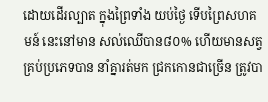ដោយដើរល្បាត ក្នុងព្រៃទាំង យប់ថ្ងៃ ទើបព្រៃសហគមន៍ នេះនៅមាន សល់ឈើបាន៨០% ហើយមានសត្វ គ្រប់ប្រភេទបាន នាំគ្នារត់មក ជ្រកកោនជាច្រើន ត្រូវបា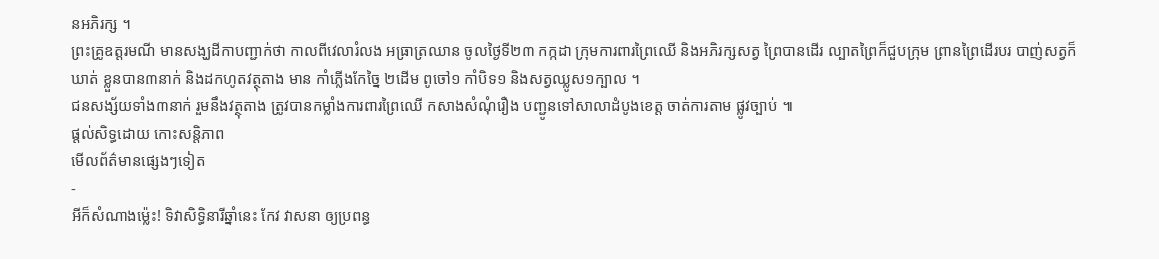នអភិរក្ស ។
ព្រះគ្រូឧត្តរមណី មានសង្ឃដីកាបញ្ជាក់ថា កាលពីវេលារំលង អធ្រាត្រឈាន ចូលថ្ងៃទី២៣ កក្កដា ក្រុមការពារព្រៃឈើ និងអភិរក្សសត្វ ព្រៃបានដើរ ល្បាតព្រៃក៏ជួបក្រុម ព្រានព្រៃដើរបរ បាញ់សត្វក៏ឃាត់ ខ្លួនបាន៣នាក់ និងដកហូតវត្ថុតាង មាន កាំភ្លើងកែច្នៃ ២ដើម ពូចៅ១ កាំបិទ១ និងសត្វឈ្លូស១ក្បាល ។
ជនសង្ស័យទាំង៣នាក់ រួមនឹងវត្ថុតាង ត្រូវបានកម្លាំងការពារព្រៃឈើ កសាងសំណុំរឿង បញ្ជូនទៅសាលាដំបូងខេត្ត ចាត់ការតាម ផ្លូវច្បាប់ ៕
ផ្តល់សិទ្ធដោយ កោះសន្តិភាព
មើលព័ត៌មានផ្សេងៗទៀត
-
អីក៏សំណាងម្ល៉េះ! ទិវាសិទ្ធិនារីឆ្នាំនេះ កែវ វាសនា ឲ្យប្រពន្ធ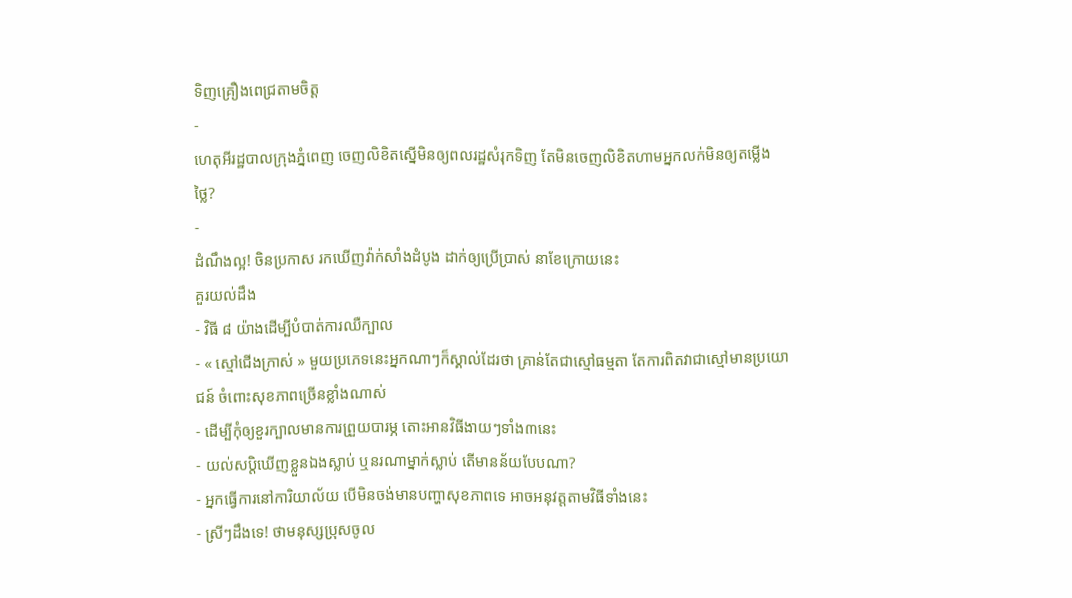ទិញគ្រឿងពេជ្រតាមចិត្ត
-
ហេតុអីរដ្ឋបាលក្រុងភ្នំពេញ ចេញលិខិតស្នើមិនឲ្យពលរដ្ឋសំរុកទិញ តែមិនចេញលិខិតហាមអ្នកលក់មិនឲ្យតម្លើងថ្លៃ?
-
ដំណឹងល្អ! ចិនប្រកាស រកឃើញវ៉ាក់សាំងដំបូង ដាក់ឲ្យប្រើប្រាស់ នាខែក្រោយនេះ
គួរយល់ដឹង
- វិធី ៨ យ៉ាងដើម្បីបំបាត់ការឈឺក្បាល
- « ស្មៅជើងក្រាស់ » មួយប្រភេទនេះអ្នកណាៗក៏ស្គាល់ដែរថា គ្រាន់តែជាស្មៅធម្មតា តែការពិតវាជាស្មៅមានប្រយោជន៍ ចំពោះសុខភាពច្រើនខ្លាំងណាស់
- ដើម្បីកុំឲ្យខួរក្បាលមានការព្រួយបារម្ភ តោះអានវិធីងាយៗទាំង៣នេះ
- យល់សប្តិឃើញខ្លួនឯងស្លាប់ ឬនរណាម្នាក់ស្លាប់ តើមានន័យបែបណា?
- អ្នកធ្វើការនៅការិយាល័យ បើមិនចង់មានបញ្ហាសុខភាពទេ អាចអនុវត្តតាមវិធីទាំងនេះ
- ស្រីៗដឹងទេ! ថាមនុស្សប្រុសចូល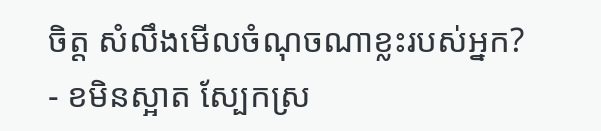ចិត្ត សំលឹងមើលចំណុចណាខ្លះរបស់អ្នក?
- ខមិនស្អាត ស្បែកស្រ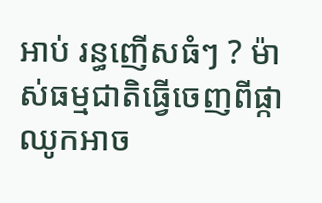អាប់ រន្ធញើសធំៗ ? ម៉ាស់ធម្មជាតិធ្វើចេញពីផ្កាឈូកអាច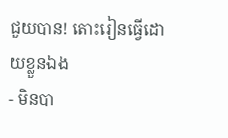ជួយបាន! តោះរៀនធ្វើដោយខ្លួនឯង
- មិនបា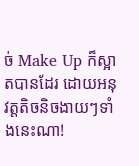ច់ Make Up ក៏ស្អាតបានដែរ ដោយអនុវត្តតិចនិចងាយៗទាំងនេះណា!